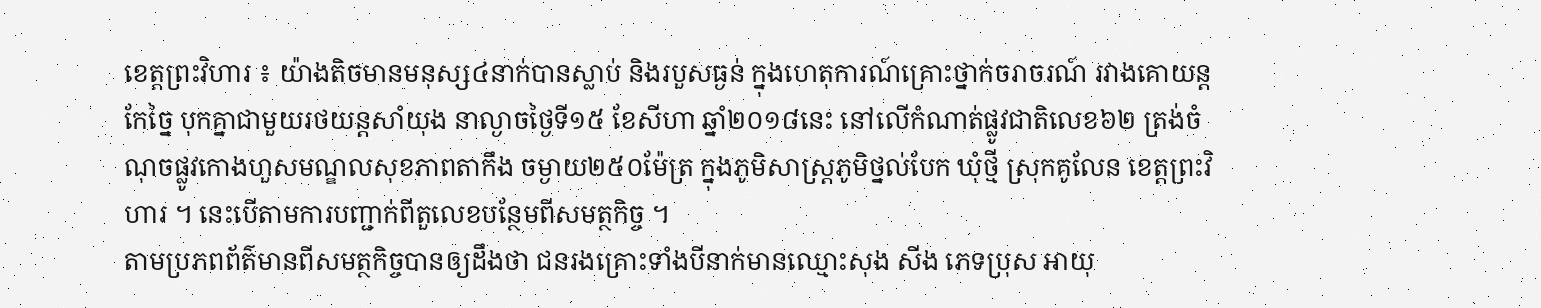ខេត្តព្រះវិហារ ៖ យ៉ាងតិចមានមនុស្ស៤នាក់បានស្លាប់ និងរបួសធ្ងន់ ក្នុងហេតុការណ៍គ្រោះថ្នាក់ចរាចរណ៍ រវាងគោយន្តកែច្នៃ បុកគ្នាជាមួយរថយន្តសាំយុង នាល្ងាចថ្ងៃទី១៥ ខែសីហា ឆ្នាំ២០១៨នេះ នៅលើកំណាត់ផ្លូវជាតិលេខ៦២ ត្រង់ចំណុចផ្លូវកោងហួសមណ្ឌលសុខភាពតាកឹង ចម្ងាយ២៥០ម៉ែត្រ ក្នុងភូមិសាស្ត្រភូមិថ្នល់បែក ឃុំថ្មី ស្រុកគូលែន ខេត្តព្រះវិហារ ។ នេះបើតាមការបញ្ជាក់ពីតួលេខបន្ថែមពីសមត្ថកិច្ច ។
តាមប្រភពព័ត៌មានពីសមត្ថកិច្ចបានឲ្យដឹងថា ជនរងគ្រោះទាំងបីនាក់មានឈ្មោះសុង សីង ភេទប្រុស អាយុ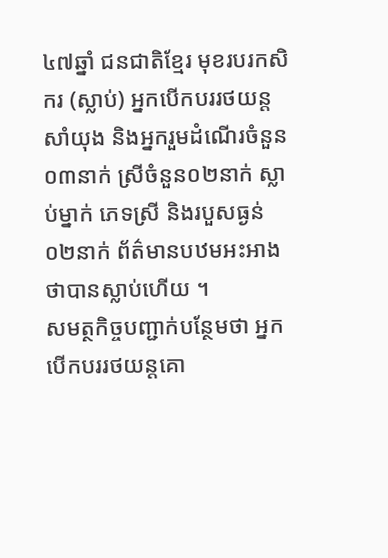៤៧ឆ្នាំ ជនជាតិខ្មែរ មុខរបរកសិករ (ស្លាប់) អ្នកបើកបររថយន្តសាំយុង និងអ្នករួមដំណើរចំនួន០៣នាក់ ស្រីចំនួន០២នាក់ ស្លាប់ម្នាក់ ភេទស្រី និងរបួសធ្ងន់០២នាក់ ព័ត៌មានបឋមអះអាងថាបានស្លាប់ហើយ ។
សមត្ថកិច្ចបញ្ជាក់បន្ថែមថា អ្នកបើកបររថយន្តគោ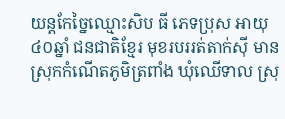យន្តកែច្នៃឈ្មោះសិប ធី ភេទប្រុស អាយុ៤០ឆ្នាំ ជនជាតិខ្មែរ មុខរបររត់តាក់ស៊ី មានស្រុកកំណើតភូមិត្រពាំង ឃុំឈើទាល ស្រុ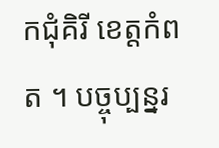កជុំគិរី ខេត្តកំពត ។ បច្ចុប្បន្នរ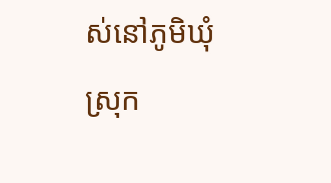ស់នៅភូមិឃុំ ស្រុក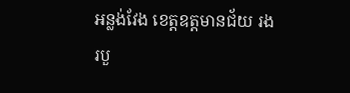អន្លង់វែង ខេត្តឧត្តមានជ័យ រងរបួ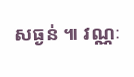សធ្ងន់ ៕ វណ្ណៈ